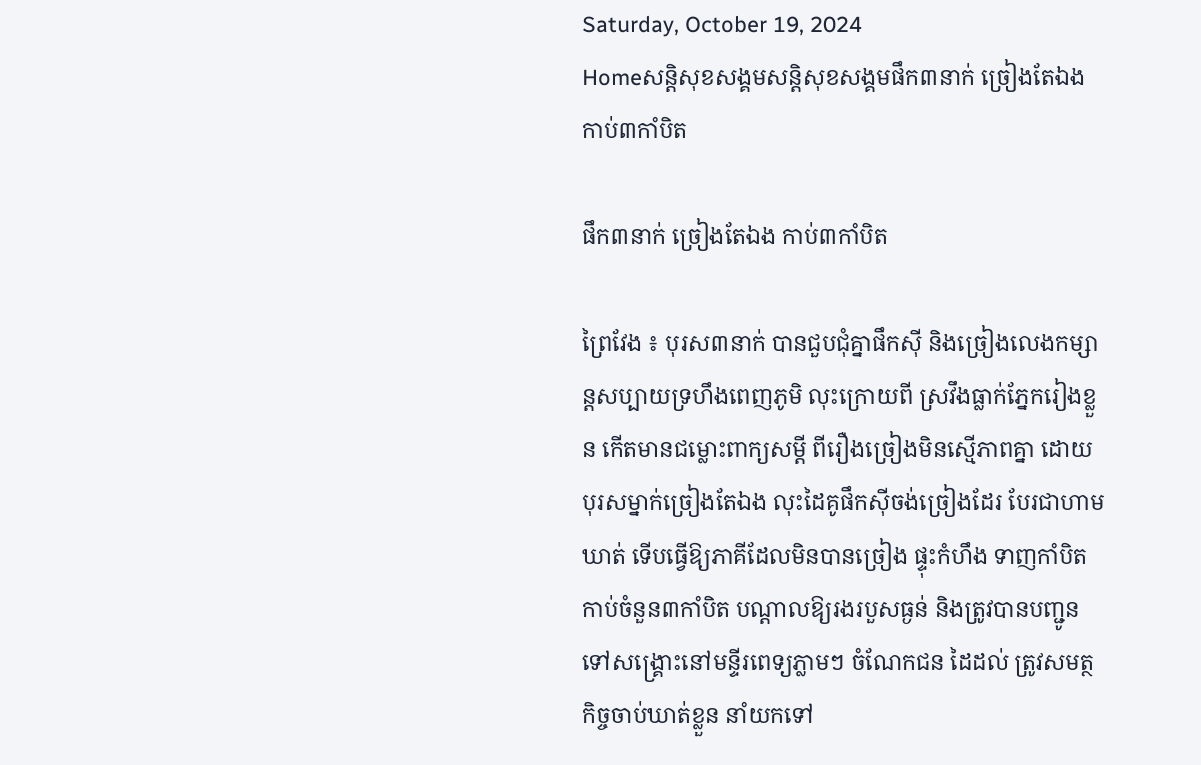Saturday, October 19, 2024
Homeសន្ដិសុខសង្គមសន្តិសុខសង្គមផឹក៣នាក់ ច្រៀងតែឯង កាប់៣កាំបិត

ផឹក៣នាក់ ច្រៀងតែឯង កាប់៣កាំបិត

ព្រៃវែង ៖ បុរស៣នាក់ បានជួបជុំគ្នាផឹកស៊ី និងច្រៀងលេងកម្សាន្តសប្បាយទ្រហឹងពេញភូមិ លុះក្រោយពី ស្រវឹងធ្លាក់ភ្នែករៀងខ្លួន កើតមានជម្លោះពាក្យសម្តី ពីរឿងច្រៀងមិនស្មើភាពគ្នា ដោយបុរសម្នាក់ច្រៀងតែឯង លុះដៃគូផឹកស៊ីចង់ច្រៀងដែរ បែរជាហាមឃាត់ ទើបធ្វើឱ្យភាគីដែលមិនបានច្រៀង ផ្ទុះកំហឹង ទាញកាំបិត កាប់ចំនួន៣កាំបិត បណ្តាលឱ្យរងរបួសធ្ងន់ និងត្រូវបានបញ្ជូនទៅសង្គ្រោះនៅមន្ទីរពេទ្យភ្លាមៗ ចំណែកជន ដៃដល់ ត្រូវសមត្ថកិច្ចចាប់ឃាត់ខ្លួន នាំយកទៅ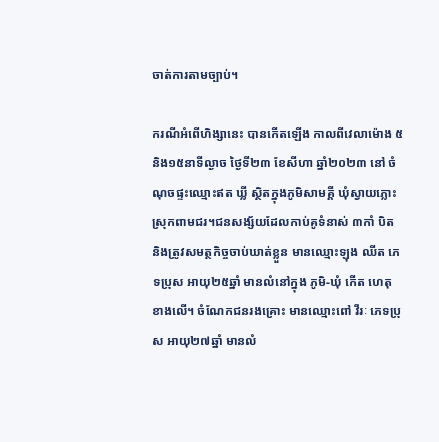ចាត់ការតាមច្បាប់។

ករណីអំពើហិង្សានេះ បានកើតឡើង កាលពីវេលាម៉ោង ៥និង១៥នាទីល្ងាច ថ្ងៃទី២៣ ខែសីហា ឆ្នាំ២០២៣ នៅ ចំណុចផ្ទះឈ្មោះឥត ឃ្លី ស្ថិតក្នុងភូមិសាមគ្គី ឃុំស្វាយភ្លោះ ស្រុកពាមជរ។ជនសង្ស័យដែលកាប់គូទំនាស់ ៣កាំ បិត និងត្រូវសមត្ថកិច្ចចាប់ឃាត់ខ្លួន មានឈ្មោះឡុង ឈីត ភេទប្រុស អាយុ២៥ឆ្នាំ មានលំនៅក្នុង ភូមិ-ឃុំ កើត ហេតុខាងលើ។ ចំណែកជនរងគ្រោះ មានឈ្មោះពៅ វីរៈ ភេទប្រុស អាយុ២៧ឆ្នាំ មានលំ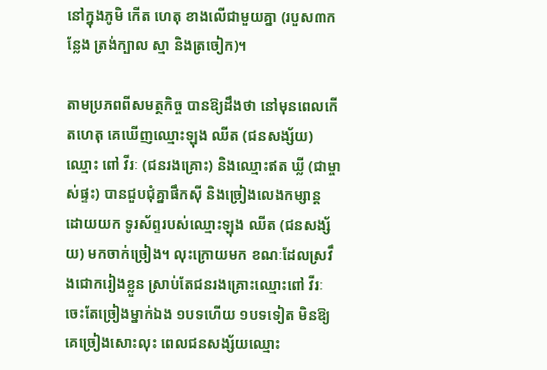នៅក្នុងភូមិ កើត ហេតុ ខាងលើជាមួយគ្នា (របួស៣កន្លែង ត្រង់ក្បាល ស្មា និងត្រចៀក)។

តាមប្រភពពីសមត្ថកិច្ច បានឱ្យដឹងថា នៅមុនពេលកើតហេតុ គេឃើញឈ្មោះឡុង ឈីត (ជនសង្ស័យ) ឈ្មោះ ពៅ វីរៈ (ជនរងគ្រោះ) និងឈ្មោះឥត ឃ្លី (ជាម្ចាស់ផ្ទះ) បានជួបជុំគ្នាផឹកស៊ី និងច្រៀងលេងកម្សាន្ត ដោយយក ទូរស័ព្ទរបស់ឈ្មោះឡុង ឈីត (ជនសង្ស័យ) មកចាក់ច្រៀង។ លុះក្រោយមក ខណៈដែលស្រវឹងជោករៀងខ្លួន ស្រាប់តែជនរងគ្រោះឈ្មោះពៅ វីរៈ ចេះតែច្រៀងម្នាក់ឯង ១បទហើយ ១បទទៀត មិនឱ្យគេច្រៀងសោះលុះ ពេលជនសង្ស័យឈ្មោះ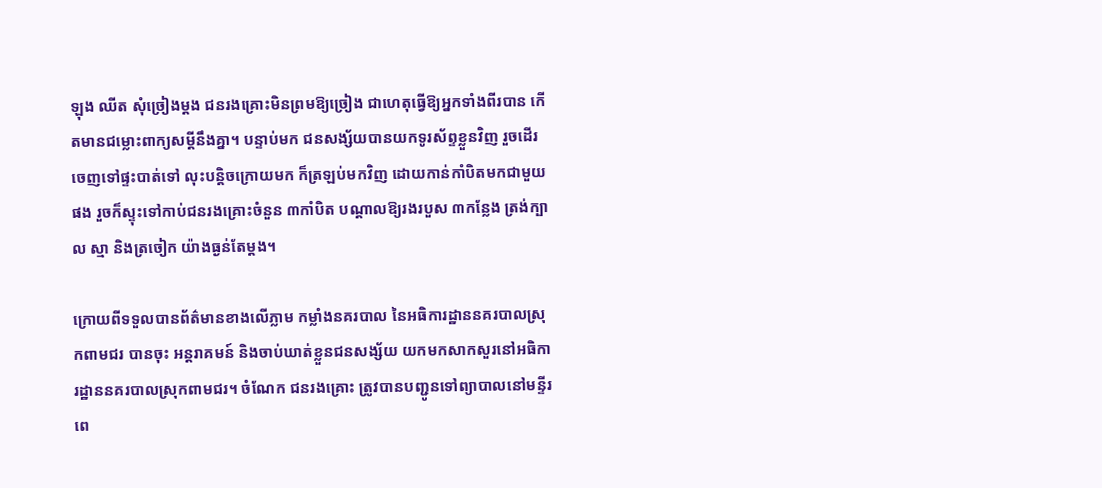ឡុង ឈីត សុំច្រៀងម្តង ជនរងគ្រោះមិនព្រមឱ្យច្រៀង ជាហេតុធ្វើឱ្យអ្នកទាំងពីរបាន កើតមានជម្លោះពាក្យសម្តីនឹងគ្នា។ បន្ទាប់មក ជនសង្ស័យបានយកទូរស័ព្ទខ្លួនវិញ រួចដើរចេញទៅផ្ទះបាត់ទៅ លុះបន្តិចក្រោយមក ក៏ត្រឡប់មកវិញ ដោយកាន់កាំបិតមកជាមួយផង រួចក៏ស្ទុះទៅកាប់ជនរងគ្រោះចំនួន ៣កាំបិត បណ្តាលឱ្យរងរបួស ៣កន្លែង ត្រង់ក្បាល ស្មា និងត្រចៀក យ៉ាងធ្ងន់តែម្តង។

ក្រោយពីទទួលបានព័ត៌មានខាងលើភ្លាម កម្លាំងនគរបាល នៃអធិការដ្ឋាននគរបាលស្រុកពាមជរ បានចុះ អន្តរាគមន៍ និងចាប់ឃាត់ខ្លួនជនសង្ស័យ យកមកសាកសួរនៅអធិការដ្ឋាននគរបាលស្រុកពាមជរ។ ចំណែក ជនរងគ្រោះ ត្រូវបានបញ្ជូនទៅព្យាបាលនៅមន្ទីរពេ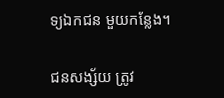ទ្យឯកជន មួយកន្លែង។

ជនសង្ស័យ ត្រូវ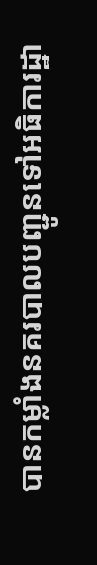បានកម្លាំងនគរបាលបញ្ជូនទៅអធិការដ្ឋា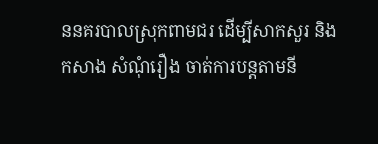ននគរបាលស្រុកពាមជរ ដើម្បីសាកសួរ និងកសាង សំណុំរឿង ចាត់ការបន្តតាមនី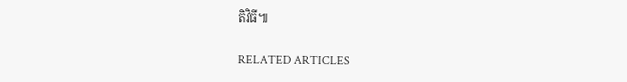តិវិធី៕

RELATED ARTICLES